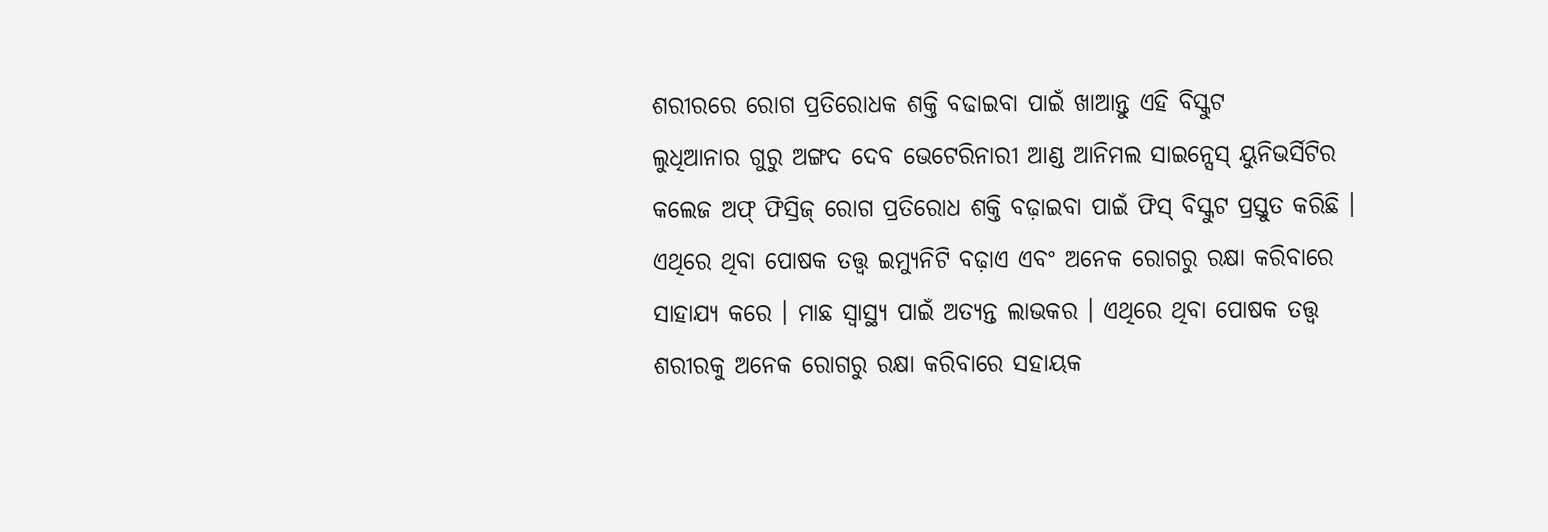ଶରୀରରେ ରୋଗ ପ୍ରତିରୋଧକ ଶକ୍ତି ବଢାଇବା ପାଇଁ ଖାଆନ୍ତୁ ଏହି ବିସ୍କୁଟ
ଲୁଧିଆନାର ଗୁରୁ ଅଙ୍ଗଦ ଦେବ ଭେଟେରିନାରୀ ଆଣ୍ଡ ଆନିମଲ ସାଇନ୍ସେସ୍ ୟୁନିଭର୍ସିଟିର କଲେଜ ଅଫ୍ ଫିସ୍ରିଜ୍ ରୋଗ ପ୍ରତିରୋଧ ଶକ୍ତି ବଢ଼ାଇବା ପାଇଁ ଫିସ୍ ବିସ୍କୁଟ ପ୍ରସ୍ତୁତ କରିଛି । ଏଥିରେ ଥିବା ପୋଷକ ତତ୍ତ୍ୱ ଇମ୍ୟୁନିଟି ବଢ଼ାଏ ଏବଂ ଅନେକ ରୋଗରୁ ରକ୍ଷା କରିବାରେ ସାହାଯ୍ୟ କରେ । ମାଛ ସ୍ୱାସ୍ଥ୍ୟ ପାଇଁ ଅତ୍ୟନ୍ତ ଲାଭକର । ଏଥିରେ ଥିବା ପୋଷକ ତତ୍ତ୍ୱ ଶରୀରକୁ ଅନେକ ରୋଗରୁ ରକ୍ଷା କରିବାରେ ସହାୟକ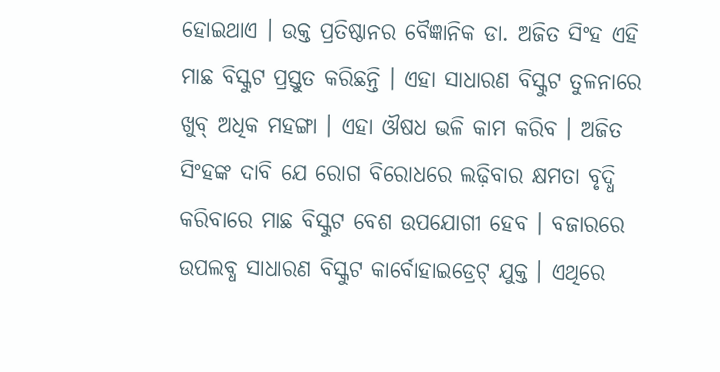ହୋଇଥାଏ । ଉକ୍ତ ପ୍ରତିଷ୍ଠାନର ବୈଜ୍ଞାନିକ ଡା. ଅଜିତ ସିଂହ ଏହି ମାଛ ବିସ୍କୁଟ ପ୍ରସ୍ତୁତ କରିଛନ୍ତି । ଏହା ସାଧାରଣ ବିସ୍କୁଟ ତୁଳନାରେ ଖୁବ୍ ଅଧିକ ମହଙ୍ଗା । ଏହା ଔଷଧ ଭଳି କାମ କରିବ । ଅଜିତ ସିଂହଙ୍କ ଦାବି ଯେ ରୋଗ ବିରୋଧରେ ଲଢ଼ିବାର କ୍ଷମତା ବୃଦ୍ଧି କରିବାରେ ମାଛ ବିସ୍କୁଟ ବେଶ ଉପଯୋଗୀ ହେବ । ବଜାରରେ ଉପଲବ୍ଧ ସାଧାରଣ ବିସ୍କୁଟ କାର୍ବୋହାଇଡ୍ରେଟ୍ ଯୁକ୍ତ । ଏଥିରେ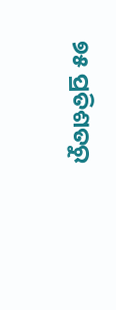୭୫ ପ୍ରତିଶତରୁ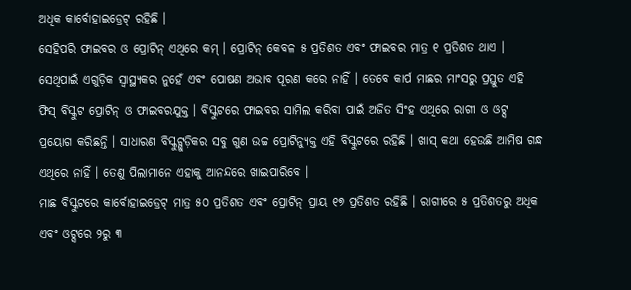ଅଧିକ କାର୍ବୋହାଇଡ୍ରେଟ୍ ରହିଛି ।
ସେହିପରି ଫାଇବର ଓ ପ୍ରୋଟିନ୍ ଏଥିରେ କମ୍ । ପ୍ରୋଟିନ୍ କେବଳ ୫ ପ୍ରତିଶତ ଏବଂ ଫାଇବର ମାତ୍ର ୧ ପ୍ରତିଶତ ଥାଏ । ସେଥିପାଇଁ ଏଗୁଡ଼ିକ ସ୍ୱାସ୍ଥ୍ୟକର ନୁହେଁ ଏବଂ ପୋଷଣ ଅଭାବ ପୂରଣ କରେ ନାହିଁ । ତେବେ କାର୍ପ ମାଛର ମାଂସରୁ ପ୍ରସ୍ତୁତ ଏହି ଫିସ୍ ବିସ୍କୁଟ ପ୍ରୋଟିନ୍ ଓ ଫାଇବରଯୁକ୍ତ । ବିସ୍କୁଟରେ ଫାଇବର ସାମିଲ କରିବା ପାଇଁ ଅଜିତ ସିଂହ ଏଥିରେ ରାଗୀ ଓ ଓଟ୍ସ ପ୍ରୟୋଗ କରିଛନ୍ତି । ସାଧାରଣ ବିସ୍କୁଟ୍ଗୁଡ଼ିକର ସବୁ ଗୁଣ ଉଚ୍ଚ ପ୍ରୋଟିନ୍ଯୁକ୍ତ ଏହି ବିସ୍କୁଟରେ ରହିଛି । ଖାସ୍ କଥା ହେଉଛି ଆମିଷ ଗନ୍ଧ ଏଥିରେ ନାହିଁ । ତେଣୁ ପିଲାମାନେ ଏହାକୁ ଆନନ୍ଦରେ ଖାଇପାରିବେ ।
ମାଛ ବିସ୍କୁଟରେ କାର୍ବୋହାଇଡ୍ରେଟ୍ ମାତ୍ର ୫୦ ପ୍ରତିଶତ ଏବଂ ପ୍ରୋଟିନ୍ ପ୍ରାୟ ୧୭ ପ୍ରତିଶତ ରହିଛି । ରାଗୀରେ ୫ ପ୍ରତିଶତରୁ ଅଧିକ ଏବଂ ଓଟ୍ସରେ ୨ରୁ ୩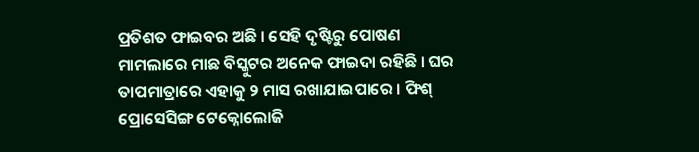ପ୍ରତିଶତ ଫାଇବର ଅଛି । ସେହି ଦୃଷ୍ଟିରୁ ପୋଷଣ ମାମଲାରେ ମାଛ ବିସ୍କୁଟର ଅନେକ ଫାଇଦା ରହିଛି । ଘର ତାପମାତ୍ରାରେ ଏହାକୁ ୨ ମାସ ରଖାଯାଇପାରେ । ଫିଶ୍ ପ୍ରୋସେସିଙ୍ଗ ଟେକ୍ନୋଲୋଜି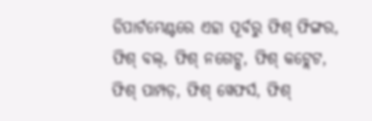ଡିପାର୍ଟମେଣ୍ଟରେ ଏହା ପୂର୍ବରୁ ଫିଶ୍ ଫିଙ୍ଗର, ଫିଶ୍ ବଲ୍, ଫିଶ୍ ନଗେଟ୍ସ, ଫିଶ୍ କଟ୍ଲେଟ, ଫିଶ୍ ପାମ୍ପଡ଼, ଫିଶ୍ ୱେଫର୍ସ, ଫିଶ୍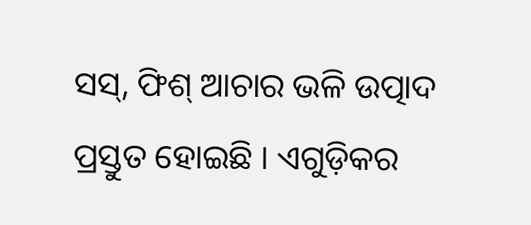ସସ୍, ଫିଶ୍ ଆଚାର ଭଳି ଉତ୍ପାଦ ପ୍ରସ୍ତୁତ ହୋଇଛି । ଏଗୁଡ଼ିକର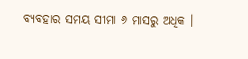ବ୍ୟବହାର ସମୟ ସୀମା ୬ ମାସରୁ ଅଧିକ ।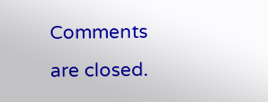Comments are closed.